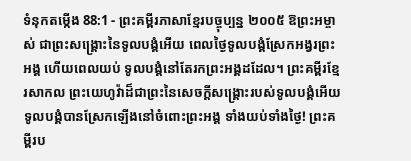ទំនុកតម្កើង 88:1 - ព្រះគម្ពីរភាសាខ្មែរបច្ចុប្បន្ន ២០០៥ ឱព្រះអម្ចាស់ ជាព្រះសង្គ្រោះនៃទូលបង្គំអើយ ពេលថ្ងៃទូលបង្គំស្រែកអង្វរព្រះអង្គ ហើយពេលយប់ ទូលបង្គំនៅតែរកព្រះអង្គដដែល។ ព្រះគម្ពីរខ្មែរសាកល ព្រះយេហូវ៉ាដ៏ជាព្រះនៃសេចក្ដីសង្គ្រោះរបស់ទូលបង្គំអើយ ទូលបង្គំបានស្រែកឡើងនៅចំពោះព្រះអង្គ ទាំងយប់ទាំងថ្ងៃ! ព្រះគម្ពីរប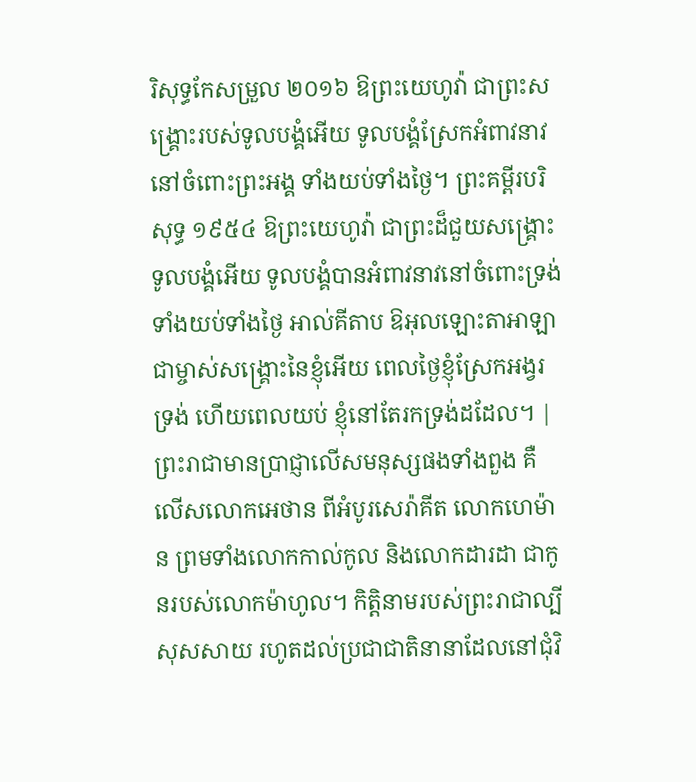រិសុទ្ធកែសម្រួល ២០១៦ ឱព្រះយេហូវ៉ា ជាព្រះសង្គ្រោះរបស់ទូលបង្គំអើយ ទូលបង្គំស្រែកអំពាវនាវនៅចំពោះព្រះអង្គ ទាំងយប់ទាំងថ្ងៃ។ ព្រះគម្ពីរបរិសុទ្ធ ១៩៥៤ ឱព្រះយេហូវ៉ា ជាព្រះដ៏ជួយសង្គ្រោះទូលបង្គំអើយ ទូលបង្គំបានអំពាវនាវនៅចំពោះទ្រង់ ទាំងយប់ទាំងថ្ងៃ អាល់គីតាប ឱអុលឡោះតាអាឡា ជាម្ចាស់សង្គ្រោះនៃខ្ញុំអើយ ពេលថ្ងៃខ្ញុំស្រែកអង្វរទ្រង់ ហើយពេលយប់ ខ្ញុំនៅតែរកទ្រង់ដដែល។ |
ព្រះរាជាមានប្រាជ្ញាលើសមនុស្សផងទាំងពួង គឺលើសលោកអេថាន ពីអំបូរសេរ៉ាគីត លោកហេម៉ាន ព្រមទាំងលោកកាល់កូល និងលោកដារដា ជាកូនរបស់លោកម៉ាហូល។ កិត្តិនាមរបស់ព្រះរាជាល្បីសុសសាយ រហូតដល់ប្រជាជាតិនានាដែលនៅជុំវិ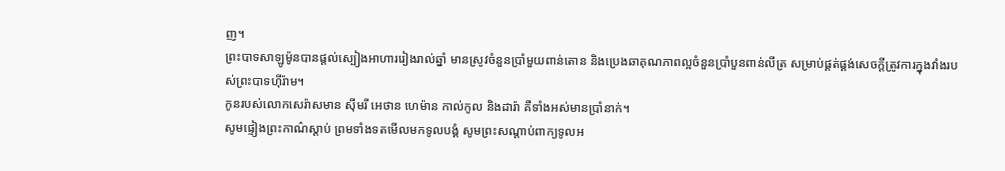ញ។
ព្រះបាទសាឡូម៉ូនបានផ្ដល់ស្បៀងអាហាររៀងរាល់ឆ្នាំ មានស្រូវចំនួនប្រាំមួយពាន់តោន និងប្រេងឆាគុណភាពល្អចំនួនប្រាំបួនពាន់លីត្រ សម្រាប់ផ្គត់ផ្គង់សេចក្ដីត្រូវការក្នុងវាំងរបស់ព្រះបាទហ៊ីរ៉ាម។
កូនរបស់លោកសេរ៉ាសមាន ស៊ីមរី អេថាន ហេម៉ាន កាល់កូល និងដារ៉ា គឺទាំងអស់មានប្រាំនាក់។
សូមផ្ទៀងព្រះកាណ៌ស្ដាប់ ព្រមទាំងទតមើលមកទូលបង្គំ សូមព្រះសណ្ដាប់ពាក្យទូលអ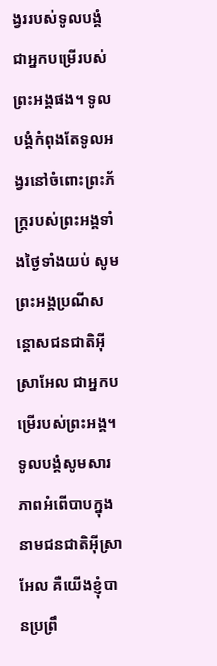ង្វររបស់ទូលបង្គំ ជាអ្នកបម្រើរបស់ព្រះអង្គផង។ ទូលបង្គំកំពុងតែទូលអង្វរនៅចំពោះព្រះភ័ក្ត្ររបស់ព្រះអង្គទាំងថ្ងៃទាំងយប់ សូមព្រះអង្គប្រណីសន្ដោសជនជាតិអ៊ីស្រាអែល ជាអ្នកបម្រើរបស់ព្រះអង្គ។ ទូលបង្គំសូមសារភាពអំពើបាបក្នុងនាមជនជាតិអ៊ីស្រាអែល គឺយើងខ្ញុំបានប្រព្រឹ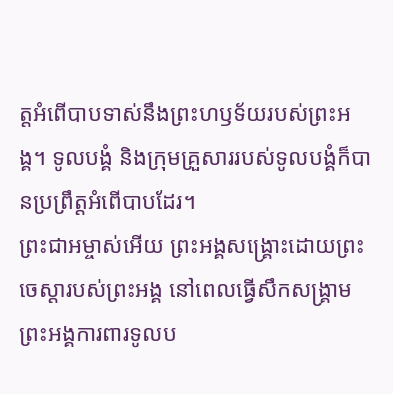ត្តអំពើបាបទាស់នឹងព្រះហឫទ័យរបស់ព្រះអង្គ។ ទូលបង្គំ និងក្រុមគ្រួសាររបស់ទូលបង្គំក៏បានប្រព្រឹត្តអំពើបាបដែរ។
ព្រះជាអម្ចាស់អើយ ព្រះអង្គសង្គ្រោះដោយព្រះចេស្ដារបស់ព្រះអង្គ នៅពេលធ្វើសឹកសង្គ្រាម ព្រះអង្គការពារទូលប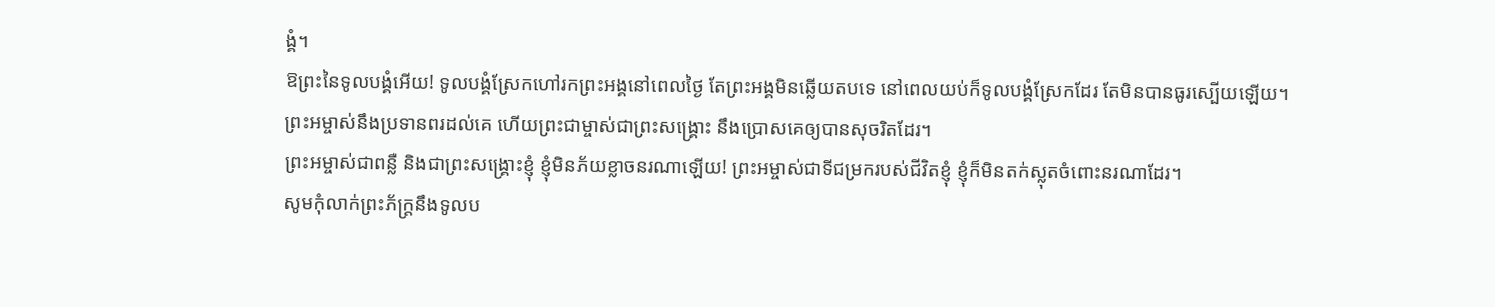ង្គំ។
ឱព្រះនៃទូលបង្គំអើយ! ទូលបង្គំស្រែកហៅរកព្រះអង្គនៅពេលថ្ងៃ តែព្រះអង្គមិនឆ្លើយតបទេ នៅពេលយប់ក៏ទូលបង្គំស្រែកដែរ តែមិនបានធូរស្បើយឡើយ។
ព្រះអម្ចាស់នឹងប្រទានពរដល់គេ ហើយព្រះជាម្ចាស់ជាព្រះសង្គ្រោះ នឹងប្រោសគេឲ្យបានសុចរិតដែរ។
ព្រះអម្ចាស់ជាពន្លឺ និងជាព្រះសង្គ្រោះខ្ញុំ ខ្ញុំមិនភ័យខ្លាចនរណាឡើយ! ព្រះអម្ចាស់ជាទីជម្រករបស់ជីវិតខ្ញុំ ខ្ញុំក៏មិនតក់ស្លុតចំពោះនរណាដែរ។
សូមកុំលាក់ព្រះភ័ក្ត្រនឹងទូលប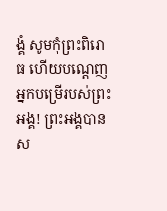ង្គំ សូមកុំព្រះពិរោធ ហើយបណ្តេញអ្នកបម្រើរបស់ព្រះអង្គ! ព្រះអង្គបានស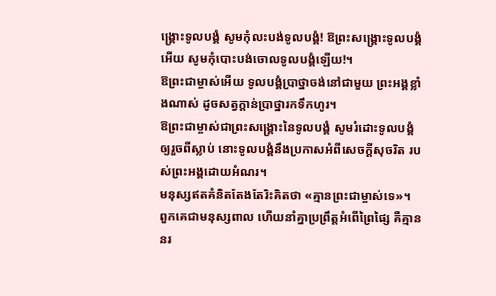ង្គ្រោះទូលបង្គំ សូមកុំលះបង់ទូលបង្គំ! ឱព្រះសង្គ្រោះទូលបង្គំអើយ សូមកុំបោះបង់ចោលទូលបង្គំឡើយ!។
ឱព្រះជាម្ចាស់អើយ ទូលបង្គំប្រាថ្នាចង់នៅជាមួយ ព្រះអង្គខ្លាំងណាស់ ដូចសត្វក្តាន់ប្រាថ្នារកទឹកហូរ។
ឱព្រះជាម្ចាស់ជាព្រះសង្គ្រោះនៃទូលបង្គំ សូមរំដោះទូលបង្គំឲ្យរួចពីស្លាប់ នោះទូលបង្គំនឹងប្រកាសអំពីសេចក្ដីសុចរិត របស់ព្រះអង្គដោយអំណរ។
មនុស្សឥតគំនិតតែងតែរិះគិតថា «គ្មានព្រះជាម្ចាស់ទេ»។ ពួកគេជាមនុស្សពាល ហើយនាំគ្នាប្រព្រឹត្តអំពើព្រៃផ្សៃ គឺគ្មាននរ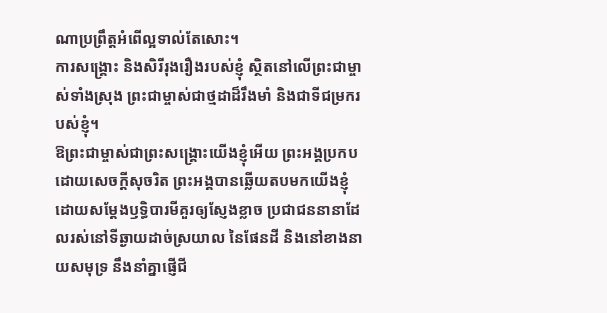ណាប្រព្រឹត្តអំពើល្អទាល់តែសោះ។
ការសង្គ្រោះ និងសិរីរុងរឿងរបស់ខ្ញុំ ស្ថិតនៅលើព្រះជាម្ចាស់ទាំងស្រុង ព្រះជាម្ចាស់ជាថ្មដាដ៏រឹងមាំ និងជាទីជម្រករបស់ខ្ញុំ។
ឱព្រះជាម្ចាស់ជាព្រះសង្គ្រោះយើងខ្ញុំអើយ ព្រះអង្គប្រកបដោយសេចក្ដីសុចរិត ព្រះអង្គបានឆ្លើយតបមកយើងខ្ញុំ ដោយសម្តែងឫទ្ធិបារមីគួរឲ្យស្ញែងខ្លាច ប្រជាជននានាដែលរស់នៅទីឆ្ងាយដាច់ស្រយាល នៃផែនដី និងនៅខាងនាយសមុទ្រ នឹងនាំគ្នាផ្ញើជី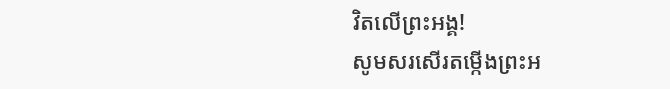វិតលើព្រះអង្គ!
សូមសរសើរតម្កើងព្រះអ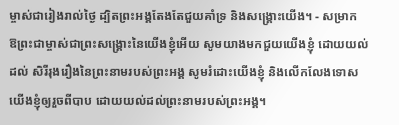ម្ចាស់ជារៀងរាល់ថ្ងៃ ដ្បិតព្រះអង្គតែងតែជួយគាំទ្រ និងសង្គ្រោះយើង។ - សម្រាក
ឱព្រះជាម្ចាស់ជាព្រះសង្គ្រោះនៃយើងខ្ញុំអើយ សូមយាងមកជួយយើងខ្ញុំ ដោយយល់ដល់ សិរីរុងរឿងនៃព្រះនាមរបស់ព្រះអង្គ សូមរំដោះយើងខ្ញុំ និងលើកលែងទោសយើងខ្ញុំឲ្យរួចពីបាប ដោយយល់ដល់ព្រះនាមរបស់ព្រះអង្គ។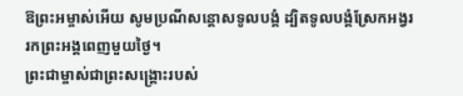ឱព្រះអម្ចាស់អើយ សូមប្រណីសន្ដោសទូលបង្គំ ដ្បិតទូលបង្គំស្រែកអង្វររកព្រះអង្គពេញមួយថ្ងៃ។
ព្រះជាម្ចាស់ជាព្រះសង្គ្រោះរបស់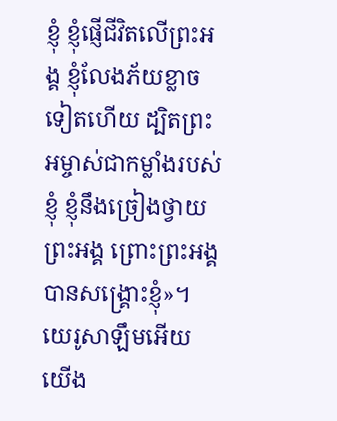ខ្ញុំ ខ្ញុំផ្ញើជីវិតលើព្រះអង្គ ខ្ញុំលែងភ័យខ្លាចទៀតហើយ ដ្បិតព្រះអម្ចាស់ជាកម្លាំងរបស់ខ្ញុំ ខ្ញុំនឹងច្រៀងថ្វាយព្រះអង្គ ព្រោះព្រះអង្គបានសង្គ្រោះខ្ញុំ»។
យេរូសាឡឹមអើយ យើង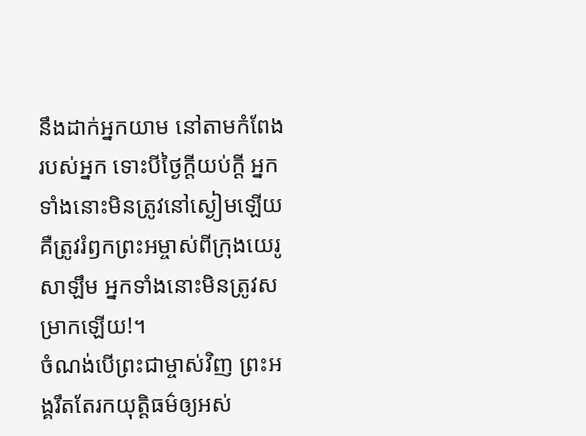នឹងដាក់អ្នកយាម នៅតាមកំពែងរបស់អ្នក ទោះបីថ្ងៃក្ដីយប់ក្ដី អ្នកទាំងនោះមិនត្រូវនៅស្ងៀមឡើយ គឺត្រូវរំឭកព្រះអម្ចាស់ពីក្រុងយេរូសាឡឹម អ្នកទាំងនោះមិនត្រូវសម្រាកឡើយ!។
ចំណង់បើព្រះជាម្ចាស់វិញ ព្រះអង្គរឹតតែរកយុត្តិធម៌ឲ្យអស់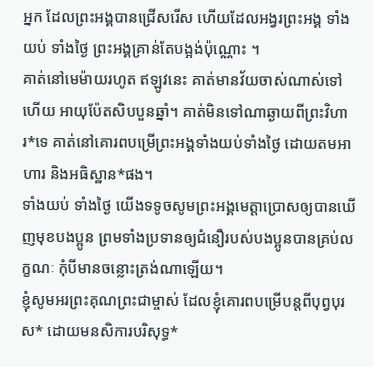អ្នក ដែលព្រះអង្គបានជ្រើសរើស ហើយដែលអង្វរព្រះអង្គ ទាំងយប់ ទាំងថ្ងៃ ព្រះអង្គគ្រាន់តែបង្អង់ប៉ុណ្ណោះ ។
គាត់នៅមេម៉ាយរហូត ឥឡូវនេះ គាត់មានវ័យចាស់ណាស់ទៅហើយ អាយុប៉ែតសិបបួនឆ្នាំ។ គាត់មិនទៅណាឆ្ងាយពីព្រះវិហារ*ទេ គាត់នៅគោរពបម្រើព្រះអង្គទាំងយប់ទាំងថ្ងៃ ដោយតមអាហារ និងអធិស្ឋាន*ផង។
ទាំងយប់ ទាំងថ្ងៃ យើងទទូចសូមព្រះអង្គមេត្តាប្រោសឲ្យបានឃើញមុខបងប្អូន ព្រមទាំងប្រទានឲ្យជំនឿរបស់បងប្អូនបានគ្រប់លក្ខណៈ កុំបីមានចន្លោះត្រង់ណាឡើយ។
ខ្ញុំសូមអរព្រះគុណព្រះជាម្ចាស់ ដែលខ្ញុំគោរពបម្រើបន្ដពីបុព្វបុរស* ដោយមនសិការបរិសុទ្ធ*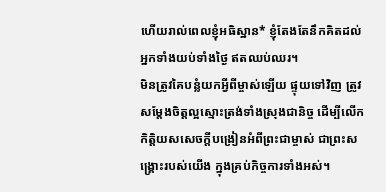ហើយរាល់ពេលខ្ញុំអធិស្ឋាន* ខ្ញុំតែងតែនឹកគិតដល់អ្នកទាំងយប់ទាំងថ្ងៃ ឥតឈប់ឈរ។
មិនត្រូវគៃបន្លំយកអ្វីពីម្ចាស់ឡើយ ផ្ទុយទៅវិញ ត្រូវសម្តែងចិត្តល្អស្មោះត្រង់ទាំងស្រុងជានិច្ច ដើម្បីលើកកិត្តិយសសេចក្ដីបង្រៀនអំពីព្រះជាម្ចាស់ ជាព្រះសង្គ្រោះរបស់យើង ក្នុងគ្រប់កិច្ចការទាំងអស់។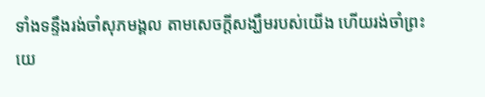ទាំងទន្ទឹងរង់ចាំសុភមង្គល តាមសេចក្ដីសង្ឃឹមរបស់យើង ហើយរង់ចាំព្រះយេ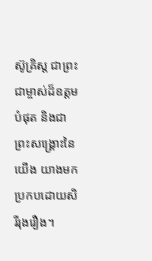ស៊ូគ្រិស្ត ជាព្រះជាម្ចាស់ដ៏ឧត្ដមបំផុត និងជាព្រះសង្គ្រោះនៃយើង យាងមកប្រកបដោយសិរីរុងរឿង។